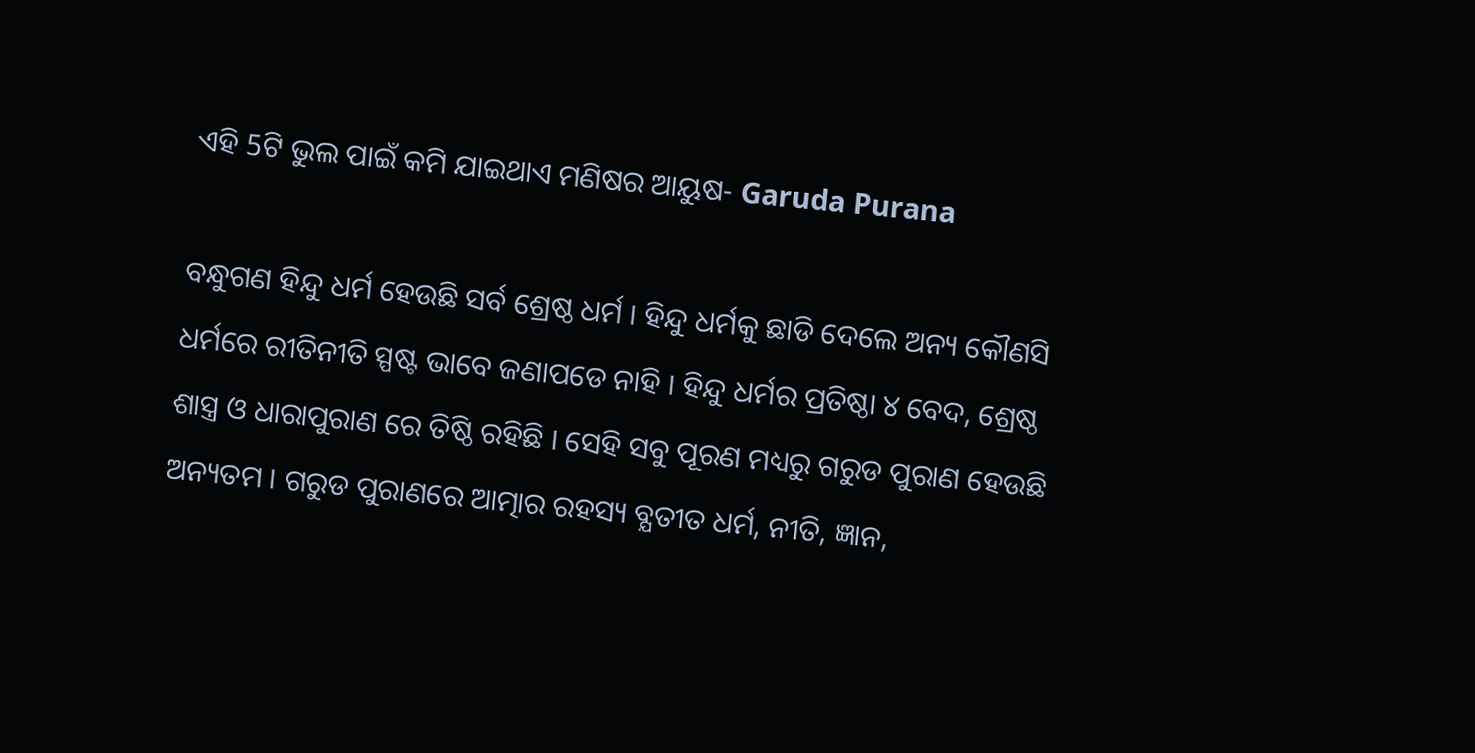ଏହି 5ଟି ଭୁଲ ପାଇଁ କମି ଯାଇଥାଏ ମଣିଷର ଆୟୁଷ- Garuda Purana

ବନ୍ଧୁଗଣ ହିନ୍ଦୁ ଧର୍ମ ହେଉଛି ସର୍ବ ଶ୍ରେଷ୍ଠ ଧର୍ମ । ହିନ୍ଦୁ ଧର୍ମକୁ ଛାଡି ଦେଲେ ଅନ୍ୟ କୌଣସି ଧର୍ମରେ ରୀତିନୀତି ସ୍ପଷ୍ଟ ଭାବେ ଜଣାପଡେ ନାହି । ହିନ୍ଦୁ ଧର୍ମର ପ୍ରତିଷ୍ଠା ୪ ବେଦ, ଶ୍ରେଷ୍ଠ ଶାସ୍ତ୍ର ଓ ଧାରାପୁରାଣ ରେ ତିଷ୍ଠି ରହିଛି । ସେହି ସବୁ ପୂରଣ ମଧ୍ୟରୁ ଗରୁଡ ପୁରାଣ ହେଉଛି ଅନ୍ୟତମ । ଗରୁଡ ପୁରାଣରେ ଆତ୍ମାର ରହସ୍ୟ ବ୍ଯତୀତ ଧର୍ମ, ନୀତି, ଜ୍ଞାନ,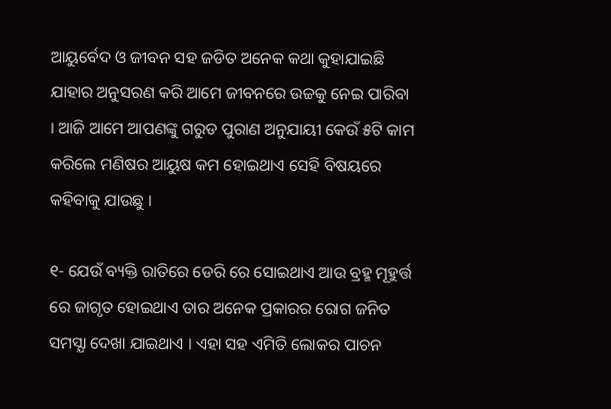ଆୟୁର୍ବେଦ ଓ ଜୀବନ ସହ ଜଡିତ ଅନେକ କଥା କୁହାଯାଇଛି ଯାହାର ଅନୁସରଣ କରି ଆମେ ଜୀବନରେ ଉଚ୍ଚକୁ ନେଇ ପାରିବା । ଆଜି ଆମେ ଆପଣଙ୍କୁ ଗରୁଡ ପୁରାଣ ଅନୁଯାୟୀ କେଉଁ ୫ଟି କାମ କରିଲେ ମଣିଷର ଆୟୁଷ କମ ହୋଇଥାଏ ସେହି ବିଷୟରେ କହିବାକୁ ଯାଉଛୁ ।

୧- ଯେଉଁ ବ୍ୟକ୍ତି ରାତିରେ ଡେରି ରେ ସୋଇଥାଏ ଆଉ ବ୍ରହ୍ମ ମୂହୁର୍ତ୍ତ ରେ ଜାଗୃତ ହୋଇଥାଏ ତାର ଅନେକ ପ୍ରକାରର ରୋଗ ଜନିତ ସମସ୍ଯା ଦେଖା ଯାଇଥାଏ । ଏହା ସହ ଏମିତି ଲୋକର ପାଚନ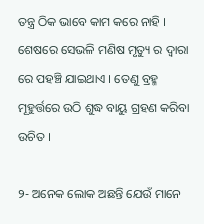ତନ୍ତ୍ର ଠିକ ଭାବେ କାମ କରେ ନାହି । ଶେଷରେ ସେଭଳି ମଣିଷ ମୃତ୍ୟୁ ର ଦ୍ଵାରା ରେ ପହଞ୍ଚି ଯାଇଥାଏ । ତେଣୁ ବ୍ରହ୍ମ ମୂହୁର୍ତ୍ତରେ ଉଠି ଶୁଦ୍ଧ ବାୟୁ ଗ୍ରହଣ କରିବା ଉଚିତ ।

୨- ଅନେକ ଲୋକ ଅଛନ୍ତି ଯେଉଁ ମାନେ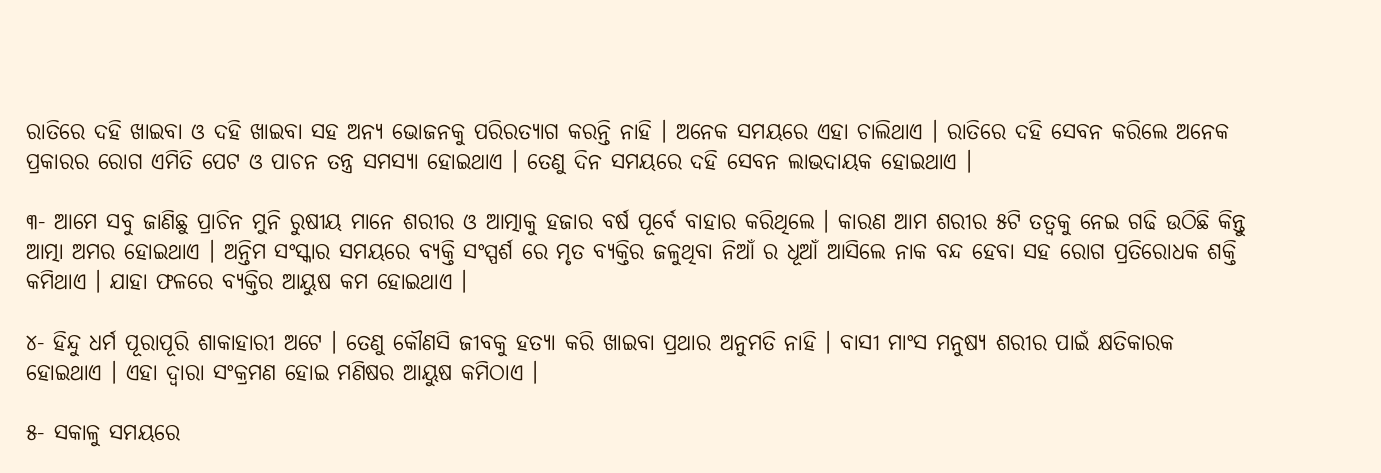ରାତିରେ ଦହି ଖାଇବା ଓ ଦହି ଖାଇବା ସହ ଅନ୍ୟ ଭୋଜନକୁ ପରିରତ୍ୟାଗ କରନ୍ତି ନାହି । ଅନେକ ସମୟରେ ଏହା ଚାଲିଥାଏ । ରାତିରେ ଦହି ସେବନ କରିଲେ ଅନେକ ପ୍ରକାରର ରୋଗ ଏମିତି ପେଟ ଓ ପାଚନ ତନ୍ତ୍ର ସମସ୍ଯା ହୋଇଥାଏ । ତେଣୁ ଦିନ ସମୟରେ ଦହି ସେବନ ଲାଭଦାୟକ ହୋଇଥାଏ ।

୩- ଆମେ ସବୁ ଜାଣିଛୁ ପ୍ରାଚିନ ମୁନି ରୁଷୀୟ ମାନେ ଶରୀର ଓ ଆତ୍ମାକୁ ହଜାର ବର୍ଷ ପୂର୍ବେ ବାହାର କରିଥିଲେ । କାରଣ ଆମ ଶରୀର ୫ଟି ତତ୍ଵକୁ ନେଇ ଗଢି ଉଠିଛି କିନ୍ତୁ ଆତ୍ମା ଅମର ହୋଇଥାଏ । ଅନ୍ତିମ ସଂସ୍କାର ସମୟରେ ବ୍ୟକ୍ତି ସଂସ୍ପର୍ଶ ରେ ମୃତ ବ୍ଯକ୍ତିର ଜଳୁଥିବା ନିଆଁ ର ଧୂଆଁ ଆସିଲେ ନାକ ବନ୍ଦ ହେବା ସହ ରୋଗ ପ୍ରତିରୋଧକ ଶକ୍ତି କମିଥାଏ । ଯାହା ଫଳରେ ବ୍ଯକ୍ତିର ଆୟୁଷ କମ ହୋଇଥାଏ ।

୪- ହିନ୍ଦୁ ଧର୍ମ ପୂରାପୂରି ଶାକାହାରୀ ଅଟେ । ତେଣୁ କୌଣସି ଜୀବକୁ ହତ୍ୟା କରି ଖାଇବା ପ୍ରଥାର ଅନୁମତି ନାହି । ବାସୀ ମାଂସ ମନୁଷ୍ୟ ଶରୀର ପାଇଁ କ୍ଷତିକାରକ ହୋଇଥାଏ । ଏହା ଦ୍ଵାରା ସଂକ୍ରମଣ ହୋଇ ମଣିଷର ଆୟୁଷ କମିଠାଏ ।

୫- ସକାଳୁ ସମୟରେ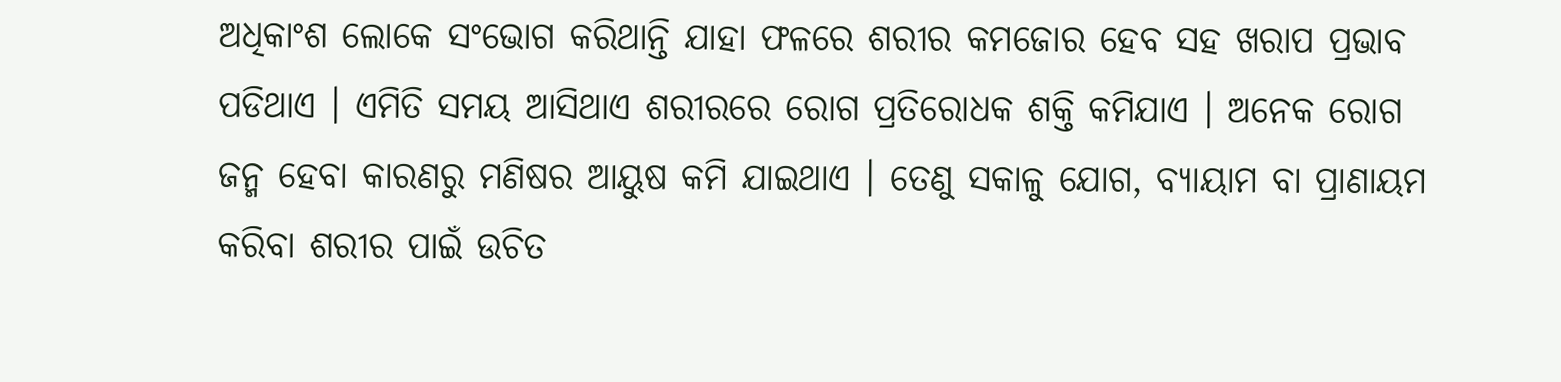ଅଧିକାଂଶ ଲୋକେ ସଂଭୋଗ କରିଥାନ୍ତି ଯାହା ଫଳରେ ଶରୀର କମଜୋର ହେବ ସହ ଖରାପ ପ୍ରଭାବ ପଡିଥାଏ । ଏମିତି ସମୟ ଆସିଥାଏ ଶରୀରରେ ରୋଗ ପ୍ରତିରୋଧକ ଶକ୍ତି କମିଯାଏ । ଅନେକ ରୋଗ ଜନ୍ମ ହେବା କାରଣରୁ ମଣିଷର ଆୟୁଷ କମି ଯାଇଥାଏ । ତେଣୁ ସକାଳୁ ଯୋଗ, ବ୍ୟାୟାମ ବା ପ୍ରାଣାୟମ କରିବା ଶରୀର ପାଇଁ ଉଚିତ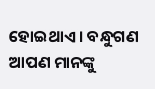ହୋଇଥାଏ । ବନ୍ଧୁଗଣ ଆପଣ ମାନଙ୍କୁ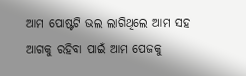ଆମ ପୋଷ୍ଟଟି ଭଲ ଲାଗିଥିଲେ ଆମ ସହ ଆଗକୁ ରହିବା ପାଇଁ ଆମ ପେଜକୁ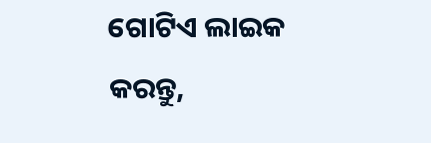ଗୋଟିଏ ଲାଇକ କରନ୍ତୁ,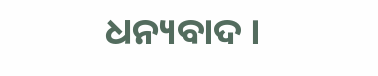ଧନ୍ୟବାଦ ।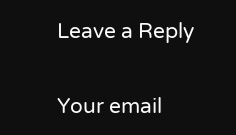Leave a Reply

Your email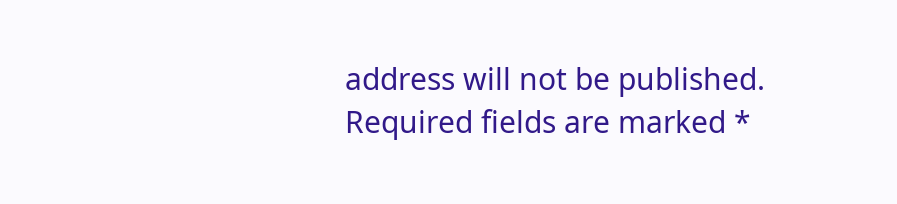address will not be published. Required fields are marked *